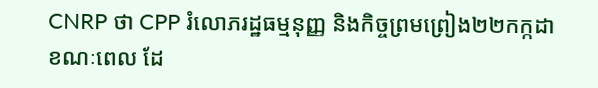CNRP ថា CPP រំលោភរដ្ឋធម្មនុញ្ញ និងកិច្ចព្រមព្រៀង២២កក្កដា
ខណៈពេល ដែ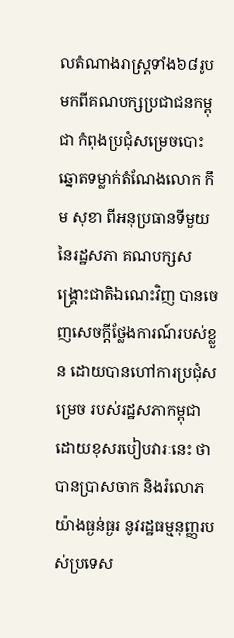លតំណាងរាស្ត្រទាំង៦៨រូប មកពីគណបក្សប្រជាជនកម្ពុជា កំពុងប្រជុំសម្រេចបោះឆ្នោតទម្លាក់តំណែងលោក កឹម សុខា ពីអនុប្រធានទីមួយ នៃរដ្ឋសភា គណបក្សសង្គ្រោះជាតិឯណេះវិញ បានចេញសេចក្ដីថ្លែងការណ៍របស់ខ្លួន ដោយបានហៅការប្រជុំសម្រេច របស់រដ្ឋសភាកម្ពុជា ដោយខុសរបៀបវារៈនេះ ថាបានប្រាសចាក និងរំលោភយ៉ាងធ្ងន់ធ្ងរ នូវរដ្ឋធម្មនុញ្ញរបស់ប្រទេស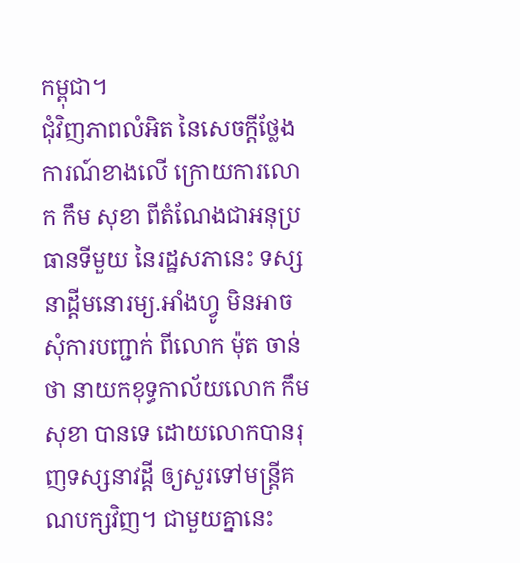កម្ពុជា។
ជុំវិញភាពលំអិត នៃសេចក្ដីថ្លែងការណ៍ខាងលើ ក្រោយការលោក កឹម សុខា ពីតំណែងជាអនុប្រធានទីមួយ នៃរដ្ឋសភានេះ ទស្សនាដ្តីមនោរម្យ.អាំងហ្វូ មិនអាចសុំការបញ្ជាក់ ពីលោក ម៉ុត ចាន់ថា នាយកខុទ្ធកាល័យលោក កឹម សុខា បានទេ ដោយលោកបានរុញទស្សនាវដ្ដី ឲ្យសួរទៅមន្រ្តីគណបក្សវិញ។ ជាមួយគ្នានេះ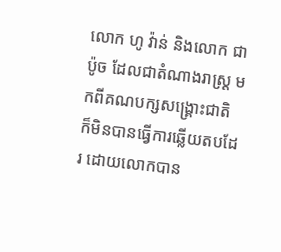លោក ហូ វ៉ាន់ និងលោក ជា ប៉ូច ដែលជាតំណាងរាស្ត្រ មកពីគណបក្សសង្គ្រោះជាតិ ក៏មិនបានធ្វើការឆ្លើយតបដែរ ដោយលោកបាន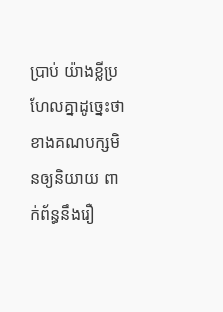ប្រាប់ យ៉ាងខ្លីប្រហែលគ្នាដូច្នេះថា ខាងគណបក្សមិនឲ្យនិយាយ ពាក់ព័ន្ធនឹងរឿ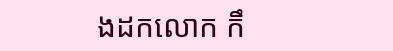ងដកលោក កឹ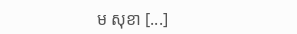ម សុខា [...]